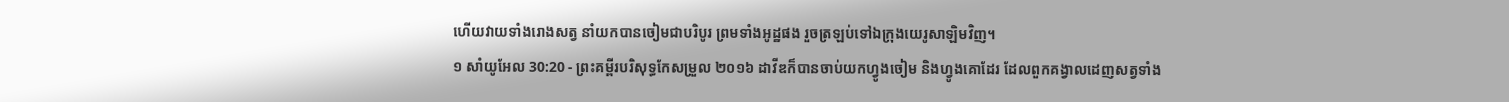ហើយវាយទាំងរោងសត្វ នាំយកបានចៀមជាបរិបូរ ព្រមទាំងអូដ្ឋផង រួចត្រឡប់ទៅឯក្រុងយេរូសាឡិមវិញ។
១ សាំយូអែល 30:20 - ព្រះគម្ពីរបរិសុទ្ធកែសម្រួល ២០១៦ ដាវីឌក៏បានចាប់យកហ្វូងចៀម និងហ្វូងគោដែរ ដែលពួកគង្វាលដេញសត្វទាំង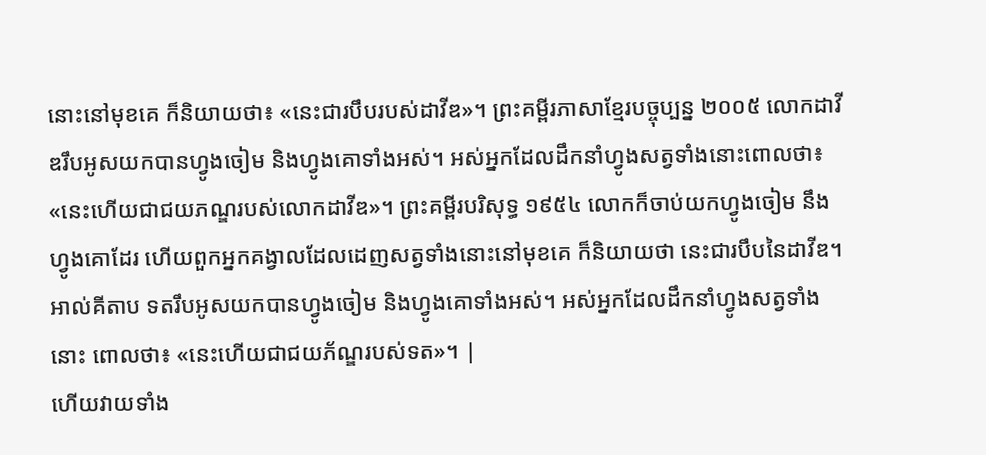នោះនៅមុខគេ ក៏និយាយថា៖ «នេះជារបឹបរបស់ដាវីឌ»។ ព្រះគម្ពីរភាសាខ្មែរបច្ចុប្បន្ន ២០០៥ លោកដាវីឌរឹបអូសយកបានហ្វូងចៀម និងហ្វូងគោទាំងអស់។ អស់អ្នកដែលដឹកនាំហ្វូងសត្វទាំងនោះពោលថា៖ «នេះហើយជាជយភណ្ឌរបស់លោកដាវីឌ»។ ព្រះគម្ពីរបរិសុទ្ធ ១៩៥៤ លោកក៏ចាប់យកហ្វូងចៀម នឹងហ្វូងគោដែរ ហើយពួកអ្នកគង្វាលដែលដេញសត្វទាំងនោះនៅមុខគេ ក៏និយាយថា នេះជារបឹបនៃដាវីឌ។ អាល់គីតាប ទតរឹបអូសយកបានហ្វូងចៀម និងហ្វូងគោទាំងអស់។ អស់អ្នកដែលដឹកនាំហ្វូងសត្វទាំងនោះ ពោលថា៖ «នេះហើយជាជយភ័ណ្ឌរបស់ទត»។ |
ហើយវាយទាំង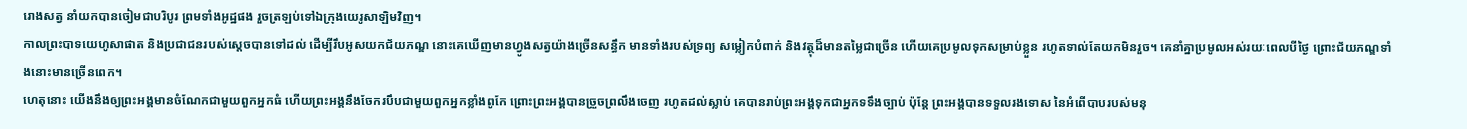រោងសត្វ នាំយកបានចៀមជាបរិបូរ ព្រមទាំងអូដ្ឋផង រួចត្រឡប់ទៅឯក្រុងយេរូសាឡិមវិញ។
កាលព្រះបាទយេហូសាផាត និងប្រជាជនរបស់ស្ដេចបានទៅដល់ ដើម្បីរឹបអូសយកជ័យភណ្ឌ នោះគេឃើញមានហ្វូងសត្វយ៉ាងច្រើនសន្ធឹក មានទាំងរបស់ទ្រព្យ សម្លៀកបំពាក់ និងវត្ថុដ៏មានតម្លៃជាច្រើន ហើយគេប្រមូលទុកសម្រាប់ខ្លួន រហូតទាល់តែយកមិនរួច។ គេនាំគ្នាប្រមូលអស់រយៈពេលបីថ្ងៃ ព្រោះជ័យភណ្ឌទាំងនោះមានច្រើនពេក។
ហេតុនោះ យើងនឹងឲ្យព្រះអង្គមានចំណែកជាមួយពួកអ្នកធំ ហើយព្រះអង្គនឹងចែករបឹបជាមួយពួកអ្នកខ្លាំងពូកែ ព្រោះព្រះអង្គបានច្រួចព្រលឹងចេញ រហូតដល់ស្លាប់ គេបានរាប់ព្រះអង្គទុកជាអ្នកទទឹងច្បាប់ ប៉ុន្តែ ព្រះអង្គបានទទួលរងទោស នៃអំពើបាបរបស់មនុ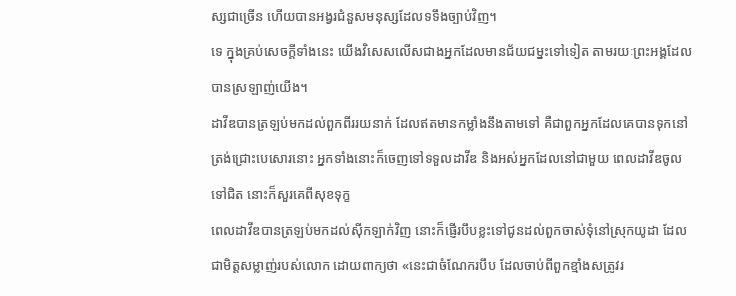ស្សជាច្រើន ហើយបានអង្វរជំនួសមនុស្សដែលទទឹងច្បាប់វិញ។
ទេ ក្នុងគ្រប់សេចក្តីទាំងនេះ យើងវិសេសលើសជាងអ្នកដែលមានជ័យជម្នះទៅទៀត តាមរយៈព្រះអង្គដែលបានស្រឡាញ់យើង។
ដាវីឌបានត្រឡប់មកដល់ពួកពីររយនាក់ ដែលឥតមានកម្លាំងនឹងតាមទៅ គឺជាពួកអ្នកដែលគេបានទុកនៅត្រង់ជ្រោះបេសោរនោះ អ្នកទាំងនោះក៏ចេញទៅទទួលដាវីឌ និងអស់អ្នកដែលនៅជាមួយ ពេលដាវីឌចូលទៅជិត នោះក៏សួរគេពីសុខទុក្ខ
ពេលដាវីឌបានត្រឡប់មកដល់ស៊ីកឡាក់វិញ នោះក៏ផ្ញើរបឹបខ្លះទៅជូនដល់ពួកចាស់ទុំនៅស្រុកយូដា ដែលជាមិត្តសម្លាញ់របស់លោក ដោយពាក្យថា «នេះជាចំណែករបឹប ដែលចាប់ពីពួកខ្មាំងសត្រូវរ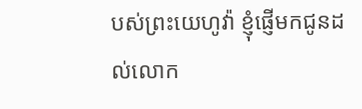បស់ព្រះយេហូវ៉ា ខ្ញុំផ្ញើមកជូនដល់លោក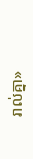រាល់គ្នា»